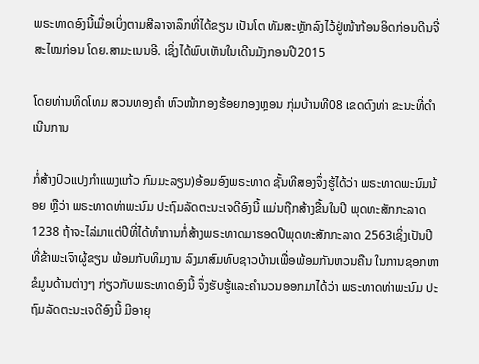ພຣະທາດອົງນີ້ເມື່ອເບິ່ງຕາມສີລາຈາລຶກທີ່ໄດ້ຂຽນ ເປັນໂຕ ທັມສະຫຼັກລົງໄວ້ຢູ່ໜ້າກ້ອນອິດກ່ອນດີນຈີ່ສະໄໝກ່ອນ ໂດຍ.ສາມະເນນອີ. ເຊິ່ງໄດ້ພົບເຫັນໃນເດີນມັງກອນປີ2015

ໂດຍທ່ານທິດໂທມ ສວນທອງຄຳ ຫົວໜ້າກອງຮ້ອຍກອງຫຼອນ ກຸ່ມບ້ານທີ08 ເຂດດົງທ່າ ຂະນະທີ່ດຳເນີນການ

ກໍ່ສ້າງປົວແປງກຳແພງແກ້ວ ກົມມະລຽນ)ອ້ອມອົງພຣະທາດ ຊັ້ນທີສອງຈຶ່ງຮູ້ໄດ້ວ່າ ພຣະທາດພະນົມນ້ອຍ ຫຼືວ່າ ພຣະທາດທ່າພະນົມ ປະຖົມລັດຕະນະເຈດີອົງນີ້ ແມ່ນຖືກສ້າງຂື້ນໃນປີ ພຸດທະສັກກະລາດ1238 ຖ້າຈະໄລ່ມາແຕ່ປີທີ່ໄດ້ທຳການກໍ່ສ້າງພຣະທາດມາຮອດປີພຸດທະສັກກະລາດ 2563ເຊິ່ງເປັນປີທີ່ຂ້າພະເຈົາຜູ້ຂຽນ ພ້ອມກັບທິມງານ ລົງມາສົມທົບຊາວບ້ານເພື່ອພ້ອມກັນຫວນຄືນ ໃນການຊອກຫາຂໍມູນດ້ານຕ່າງໆ ກ່ຽວກັບພຣະທາດອົງນີ້ ຈຶ່ງຮັບຮູ້ແລະຄຳນວນອອກມາໄດ້ວ່າ ພຣະທາດທ່າພະນົມ ປະຖົມລັດຕະນະເຈດີອົງນີ້ ມີອາຍຸ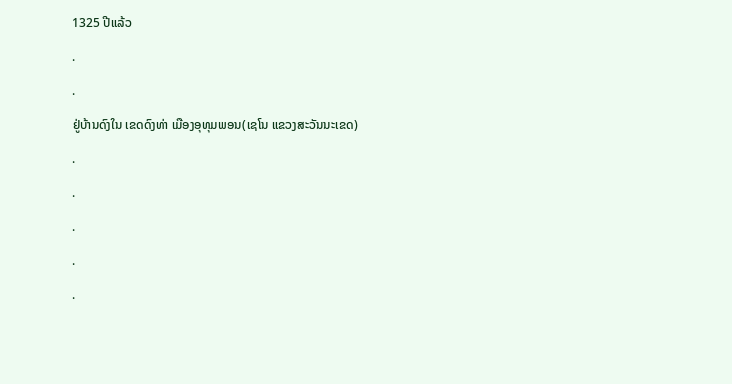1325 ປີແລ້ວ

.

.

ຢູ່ບ້ານດົງໃນ ເຂດດົງທ່າ ເມືອງອຸທຸມພອນ(ເຊໂນ ແຂວງສະວັນນະເຂດ)

.

.

.

.

.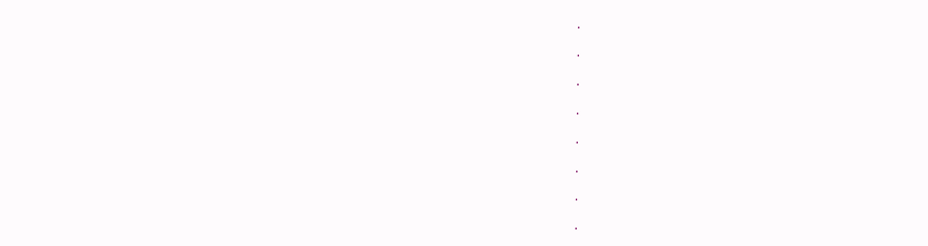.

.

.

.

.

.

.

.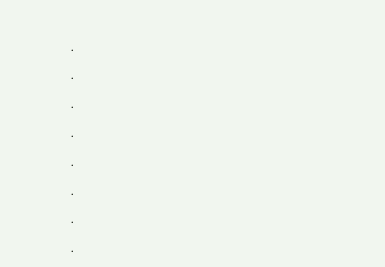.

.

.

.

.

.

.

.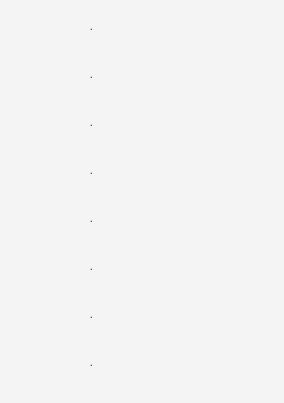.

.

.

.

.

.

.

.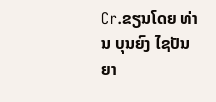Cr.ຂຽນໂດຍ ທ່ານ ບຸນຍົງ ໄຊປັນຍາ